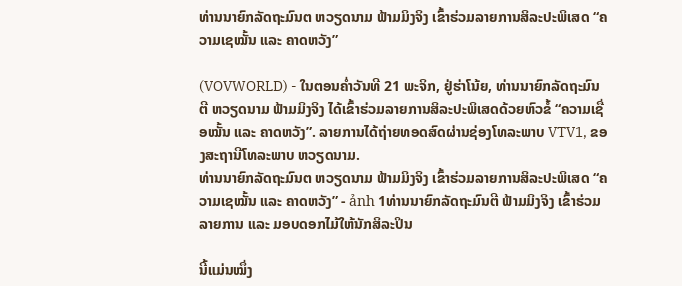ທ່ານນາຍົກລັດຖະມົນຕ ຫວຽດນາມ ຟ້າມມິງຈິງ ເຂົ້າຮ່ວມລາຍການສິລະປະພິເສດ “ຄວາມເຊໝັ້ນ ແລະ ຄາດຫວັງ”

(VOVWORLD) - ໃນຕອນຄ່ຳວັນທີ 21 ພະຈິກ, ຢູ່ຮ່າໂນ້ຍ, ທ່ານນາຍົກລັດຖະມົນຕີ ຫວຽດນາມ ຟ້າມມິງຈິງ ໄດ້ເຂົ້າຮ່ວມລາຍການສິລະປະພິເສດດ້ວຍຫົວຂໍ້ “ຄວາມເຊື່ອໝັ້ນ ແລະ ຄາດຫວັງ”. ລາຍການໄດ້ຖ່າຍທອດສົດຜ່ານຊ່ອງໂທລະພາບ VTV1, ຂອງສະຖານີໂທລະພາບ ຫວຽດນາມ.
ທ່ານນາຍົກລັດຖະມົນຕ ຫວຽດນາມ ຟ້າມມິງຈິງ ເຂົ້າຮ່ວມລາຍການສິລະປະພິເສດ “ຄວາມເຊໝັ້ນ ແລະ ຄາດຫວັງ” - ảnh 1ທ່ານນາຍົກລັດຖະມົນຕີ ຟ້າມມິງຈິງ ເຂົ້າຮ່ວມລາຍການ ແລະ ມອບດອກໄມ້ໃຫ້ນັກສິລະປິນ

ນີ້ແມ່ນໝຶ່ງ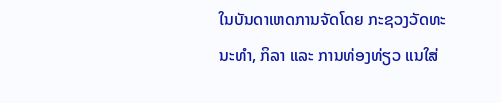ໃນບັນດາເຫດການຈັດໂດຍ ກະຊວງວັດທະນະທຳ, ກິລາ ແລະ ການທ່ອງທ່ຽວ ແນໃສ່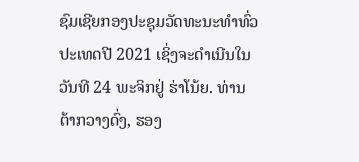ຊົມເຊີຍກອງປະຊຸມວັດທະນະທຳທົ່ວປະເທດປີ 2021 ເຊິ່ງຈະດຳເນີນໃນວັນທີ 24 ພະຈິກຢູ່ ຮ່າໂນ້ຍ. ທ່ານ ຕ້າກວາງດົ່ງ, ຮອງ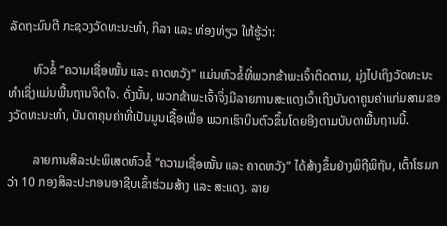ລັດຖະມົນຕີ ກະຊວງວັດທະນະທຳ, ກິລາ ແລະ ທ່ອງທ່ຽວ ໃຫ້ຮູ້ວ່າ:

        ຫົວຂໍ້ “ຄວາມເຊື່ອໝັ້ນ ແລະ ຄາດຫວັງ” ແມ່ນຫົວຂໍ້ທີ່ພວກຂ້າພະເຈົ້າຕິດຕາມ, ມຸ່ງໄປເຖິງວັດທະນະທຳເຊິ່ງແມ່ນພື້ນຖານຈິດໃຈ. ດັ່ງນັ້ນ, ພວກຂ້າພະເຈົ້າຈິ່ງມີລາຍການສະແດງເວົ້າເຖິງບັນດາຄູນຄ່າແກ່ມສາມຂອງວັດທະນະທຳ, ບັນດາຄຸນຄ່າທີ່ເປັນມູນເຊື້ອເພື່ອ ພວກເຮົາບິນຕົວຂຶ້ນໂດຍອີງຕາມບັນດາພື້ນຖານນີ້.

        ລາຍການສິລະປະພິເສດຫົວຂໍ້ “ຄວາມເຊື່ອໝັ້ນ ແລະ ຄາດຫວັງ” ໄດ້ສ້າງຂຶ້ນຢ່າງພິຖີພິຖັນ, ເຕົ້າໂຮມກວ່າ 10 ກອງສິລະປະກອນອາຊີບເຂົ້າຮ່ວມສ້າງ ແລະ ສະແດງ. ລາຍ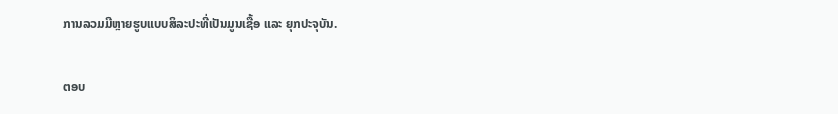ການລວມມີຫຼາຍຮູບແບບສິລະປະທີ່ເປັນມູນເຊື້ອ ແລະ ຍຸກປະຈຸບັນ.

ຕອບ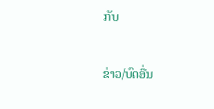ກັບ

ຂ່າວ/ບົດອື່ນ